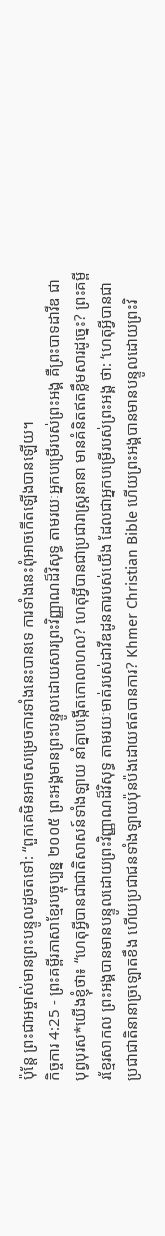ប៉ុន្តែ ព្រះជាអម្ចាស់មានព្រះបន្ទូលដូចតទៅ: “ពួកគេមិនអាចសម្រេចការទាំងនេះបានទេ ការទាំងនេះពុំអាចកើតឡើងបានឡើយ។
កិច្ចការ 4:25 - ព្រះគម្ពីរភាសាខ្មែរបច្ចុប្បន្ន ២០០៥ ព្រះអង្គមានព្រះបន្ទូលដោយសារព្រះវិញ្ញាណដ៏វិសុទ្ធ តាមរយៈអ្នកបម្រើរបស់ព្រះអង្គ គឺព្រះបាទដាវីឌ ជាបុព្វបុរស*យើងខ្ញុំថា៖ “ហេតុអ្វីបានជាជាតិសាសន៍ទាំងឡាយ នាំគ្នាបង្កើតកោលាហល? ហេតុអ្វីបានជាប្រជារាស្ដ្រនានា មានគំនិតឥតខ្លឹមសារដូច្នេះ? ព្រះគម្ពីរខ្មែរសាកល ព្រះអង្គបានមានបន្ទូលដោយព្រះវិញ្ញាណដ៏វិសុទ្ធ តាមរយៈមាត់របស់ដាវីឌដូនតារបស់យើង ដែលជាអ្នកបម្រើរបស់ព្រះអង្គ ថា: ‘ហេតុអ្វីបានជាប្រជាជាតិនានាច្រឡោតខឹង ហើយប្រជាជនទាំងឡាយប៉ុនប៉ងដោយឥតបានការ? Khmer Christian Bible ហើយព្រះអង្គបានមានបន្ទូលដោយព្រះវិ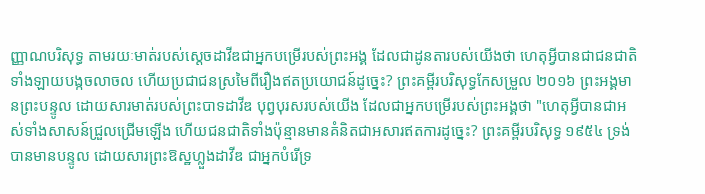ញ្ញាណបរិសុទ្ធ តាមរយៈមាត់របស់ស្ដេចដាវីឌជាអ្នកបម្រើរបស់ព្រះអង្គ ដែលជាដូនតារបស់យើងថា ហេតុអ្វីបានជាជនជាតិទាំងឡាយបង្កចលាចល ហើយប្រជាជនស្រមៃពីរឿងឥតប្រយោជន៍ដូច្នេះ? ព្រះគម្ពីរបរិសុទ្ធកែសម្រួល ២០១៦ ព្រះអង្គមានព្រះបន្ទូល ដោយសារមាត់របស់ព្រះបាទដាវីឌ បុព្វបុរសរបស់យើង ដែលជាអ្នកបម្រើរបស់ព្រះអង្គថា "ហេតុអ្វីបានជាអស់ទាំងសាសន៍ជ្រួលជ្រើមឡើង ហើយជនជាតិទាំងប៉ុន្មានមានគំនិតជាអសារឥតការដូច្នេះ? ព្រះគម្ពីរបរិសុទ្ធ ១៩៥៤ ទ្រង់បានមានបន្ទូល ដោយសារព្រះឱស្ឋហ្លួងដាវីឌ ជាអ្នកបំរើទ្រ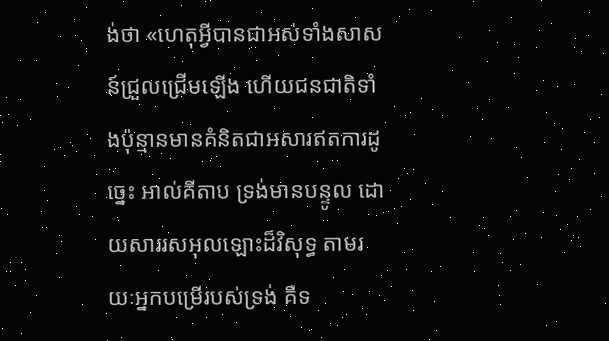ង់ថា «ហេតុអ្វីបានជាអស់ទាំងសាសន៍ជ្រួលជ្រើមឡើង ហើយជនជាតិទាំងប៉ុន្មានមានគំនិតជាអសារឥតការដូច្នេះ អាល់គីតាប ទ្រង់មានបន្ទូល ដោយសាររសអុលឡោះដ៏វិសុទ្ធ តាមរយៈអ្នកបម្រើរបស់ទ្រង់ គឺទ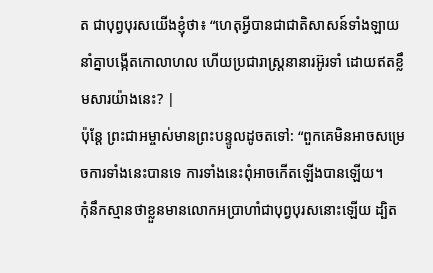ត ជាបុព្វបុរសយើងខ្ញុំថា៖ “ហេតុអ្វីបានជាជាតិសាសន៍ទាំងឡាយ នាំគ្នាបង្កើតកោលាហល ហើយប្រជារាស្ត្រនានារអ៊ូរទាំ ដោយឥតខ្លឹមសារយ៉ាងនេះ? |
ប៉ុន្តែ ព្រះជាអម្ចាស់មានព្រះបន្ទូលដូចតទៅ: “ពួកគេមិនអាចសម្រេចការទាំងនេះបានទេ ការទាំងនេះពុំអាចកើតឡើងបានឡើយ។
កុំនឹកស្មានថាខ្លួនមានលោកអប្រាហាំជាបុព្វបុរសនោះឡើយ ដ្បិត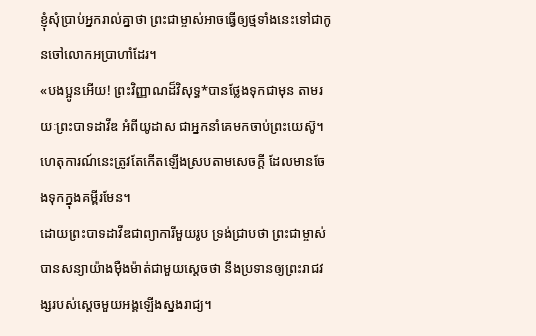ខ្ញុំសុំប្រាប់អ្នករាល់គ្នាថា ព្រះជាម្ចាស់អាចធ្វើឲ្យថ្មទាំងនេះទៅជាកូនចៅលោកអប្រាហាំដែរ។
«បងប្អូនអើយ! ព្រះវិញ្ញាណដ៏វិសុទ្ធ*បានថ្លែងទុកជាមុន តាមរយៈព្រះបាទដាវីឌ អំពីយូដាស ជាអ្នកនាំគេមកចាប់ព្រះយេស៊ូ។ ហេតុការណ៍នេះត្រូវតែកើតឡើងស្របតាមសេចក្ដី ដែលមានចែងទុកក្នុងគម្ពីរមែន។
ដោយព្រះបាទដាវីឌជាព្យាការីមួយរូប ទ្រង់ជ្រាបថា ព្រះជាម្ចាស់បានសន្យាយ៉ាងម៉ឺងម៉ាត់ជាមួយស្ដេចថា នឹងប្រទានឲ្យព្រះរាជវង្សរបស់ស្ដេចមួយអង្គឡើងស្នងរាជ្យ។